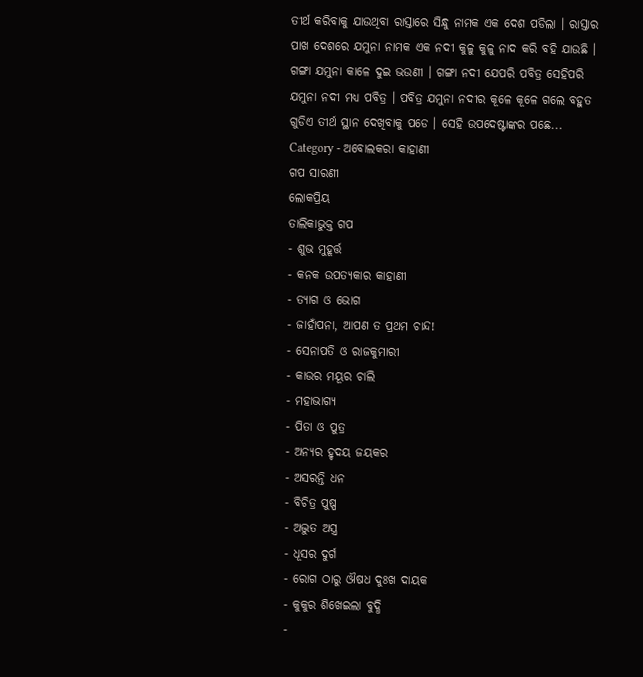ତୀର୍ଥ କରିବାକୁ ଯାଉଥିବା ରାସ୍ତାରେ ସିନ୍ଧୁ ନାମକ ଏକ ଦେଶ ପଡିଲା । ରାସ୍ତାର ପାଖ ଦେଶରେ ଯମୁନା ନାମକ ଏକ ନଦୀ କୁଳୁ କୁଳୁ ନାଦ କରି ବହି ଯାଉଛି । ଗଙ୍ଗା ଯମୁନା କାଳେ ଦୁଇ ଭଉଣୀ । ଗଙ୍ଗା ନଦୀ ଯେପରି ପବିତ୍ର ସେହିପରି ଯମୁନା ନଦୀ ମଧ୍ୟ ପବିତ୍ର । ପବିତ୍ର ଯମୁନା ନଦୀର କୂଳେ କୂଳେ ଗଲେ ବହୁତ ଗୁଡିଏ ତୀର୍ଥ ସ୍ଥାନ ଦେଖିବାକୁ ପଡେ । ସେହି ଉପଦେଷ୍ଟାଙ୍କର ପଛେ...
Category - ଅବୋଲକରା କାହାଣୀ
ଗପ ସାରଣୀ
ଲୋକପ୍ରିୟ
ତାଲିକାଭୁକ୍ତ ଗପ
- ଶୁଭ ମୁହୂର୍ତ୍ତ
- କନକ ଉପତ୍ୟକାର କାହାଣୀ
- ତ୍ୟାଗ ଓ ଭୋଗ
- ଜାହାଁପନା, ଆପଣ ତ ପ୍ରଥମ ଚାନ୍ଦ!
- ସେନାପତି ଓ ରାଜକୁମାରୀ
- କାଉର ମୟୂର ଚାଲି
- ମହାଭାଗ୍ୟ
- ପିତା ଓ ପୁତ୍ର
- ଅନ୍ୟର ହୃଦୟ ଜୟକର
- ଅସରନ୍ତି ଧନ
- ବିଚିତ୍ର ପୁଷ୍ପ
- ଅଦ୍ଭୁତ ଅସ୍ତ୍ର
- ଧୂସର ଦୁର୍ଗ
- ରୋଗ ଠାରୁ ଔଷଧ ଦୁଃଖ ଦାୟକ
- କୁକୁର ଶିଖେଇଲା ବୁଦ୍ଧି
-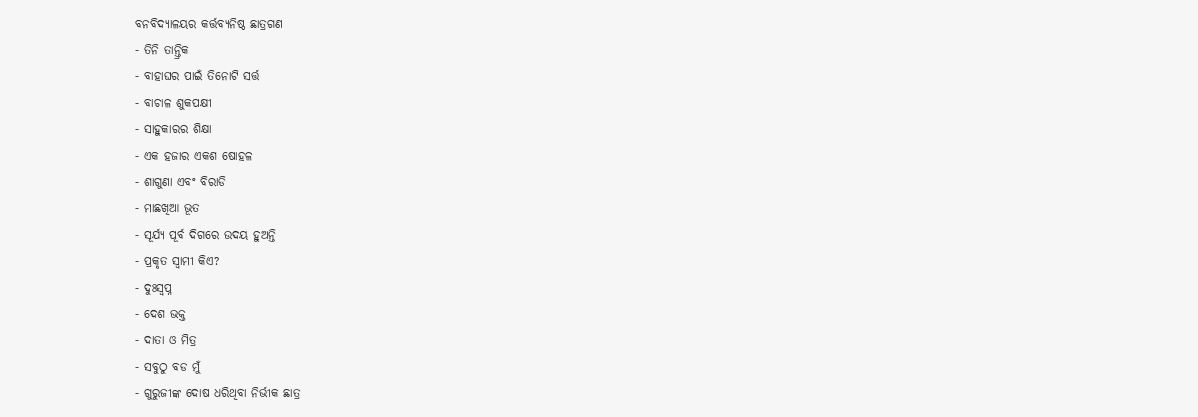ବନବିଦ୍ୟାଳୟର କର୍ତ୍ତବ୍ୟନିଷ୍ଠ ଛାତ୍ରଗଣ
- ତିନି ତାନ୍ତ୍ରିକ
- ବାହାଘର ପାଇଁ ତିନୋଟି ସର୍ତ୍ତ
- ବାଚାଳ ଶୁକପକ୍ଷୀ
- ସାହୁକାରର ଶିକ୍ଷା
- ଏକ ହଜାର ଏକଶ ଷୋହଳ
- ଶାଗୁଣା ଏବଂ ବିରାଡି
- ମାଛଖିଆ ଭୂତ
- ସୂର୍ଯ୍ୟ ପୂର୍ବ ଦିଗରେ ଉଦୟ ହୁଅନ୍ତି
- ପ୍ରକୃତ ସ୍ୱାମୀ କିଏ?
- ଦୁଃସ୍ୱପ୍ନ
- ଦେଶ ଭକ୍ତ
- ଦାତା ଓ ମିତ୍ର
- ସବୁଠୁ ବଡ ମୁଁ
- ଗୁରୁଜୀଙ୍କ ଦୋଷ ଧରିଥିବା ନିର୍ଭୀକ ଛାତ୍ର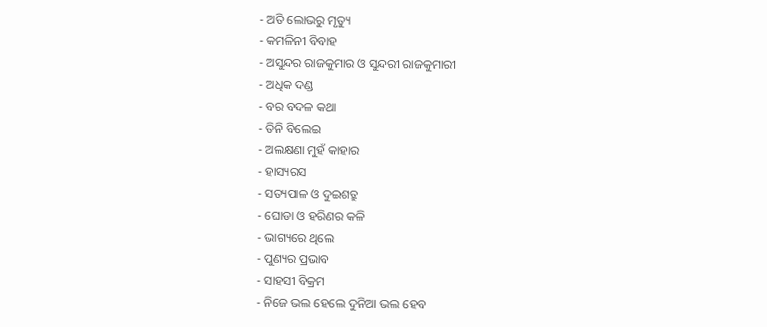- ଅତି ଲୋଭରୁ ମୃତ୍ୟୁ
- କମଳିନୀ ବିବାହ
- ଅସୁନ୍ଦର ରାଜକୁମାର ଓ ସୁନ୍ଦରୀ ରାଜକୁମାରୀ
- ଅଧିକ ଦଣ୍ଡ
- ବର ବଦଳ କଥା
- ତିନି ବିଲେଇ
- ଅଲକ୍ଷଣା ମୁହଁ କାହାର
- ହାସ୍ୟରସ
- ସତ୍ୟପାଳ ଓ ଦୁଇଶତ୍ରୁ
- ଘୋଡା ଓ ହରିଣର କଳି
- ଭାଗ୍ୟରେ ଥିଲେ
- ପୁଣ୍ୟର ପ୍ରଭାବ
- ସାହସୀ ବିକ୍ରମ
- ନିଜେ ଭଲ ହେଲେ ଦୁନିଆ ଭଲ ହେବ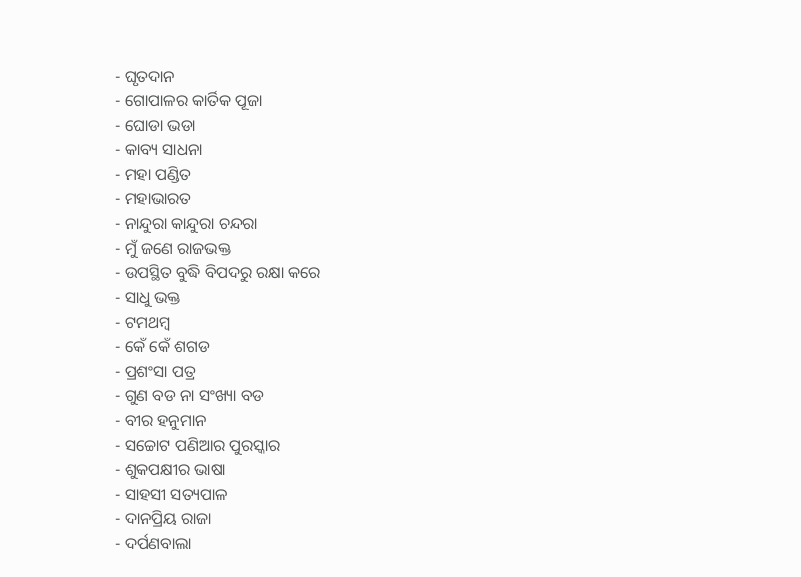- ଘୃତଦାନ
- ଗୋପାଳର କାର୍ତିକ ପୂଜା
- ଘୋଡା ଭଡା
- କାବ୍ୟ ସାଧନା
- ମହା ପଣ୍ଡିତ
- ମହାଭାରତ
- ନାନ୍ଦୁରା କାନ୍ଦୁରା ଚନ୍ଦରା
- ମୁଁ ଜଣେ ରାଜଭକ୍ତ
- ଉପସ୍ଥିତ ବୁଦ୍ଧି ବିପଦରୁ ରକ୍ଷା କରେ
- ସାଧୁ ଭକ୍ତ
- ଟମଥମ୍ବ
- କେଁ କେଁ ଶଗଡ
- ପ୍ରଶଂସା ପତ୍ର
- ଗୁଣ ବଡ ନା ସଂଖ୍ୟା ବଡ
- ବୀର ହନୁମାନ
- ସଚ୍ଚୋଟ ପଣିଆର ପୁରସ୍କାର
- ଶୁକପକ୍ଷୀର ଭାଷା
- ସାହସୀ ସତ୍ୟପାଳ
- ଦାନପ୍ରିୟ ରାଜା
- ଦର୍ପଣବାଲା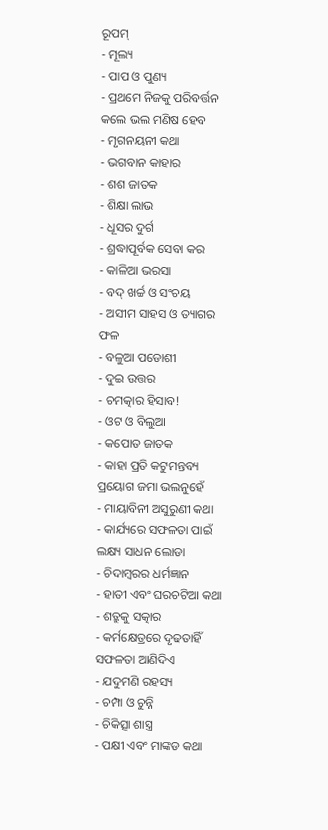ରୂପମ୍
- ମୂଲ୍ୟ
- ପାପ ଓ ପୁଣ୍ୟ
- ପ୍ରଥମେ ନିଜକୁ ପରିବର୍ତ୍ତନ କଲେ ଭଲ ମଣିଷ ହେବ
- ମୃଗନୟନୀ କଥା
- ଭଗବାନ କାହାର
- ଶଶ ଜାତକ
- ଶିକ୍ଷା ଲାଭ
- ଧୂସର ଦୁର୍ଗ
- ଶ୍ରଦ୍ଧାପୂର୍ବକ ସେବା କର
- କାଳିଆ ଭରସା
- ବଦ୍ ଖର୍ଚ୍ଚ ଓ ସଂଚୟ
- ଅସୀମ ସାହସ ଓ ତ୍ୟାଗର ଫଳ
- ବଳୁଆ ପଡୋଶୀ
- ଦୁଇ ଉତ୍ତର
- ଚମତ୍କାର ହିସାବ!
- ଓଟ ଓ ବିଲୁଆ
- କପୋତ ଜାତକ
- କାହା ପ୍ରତି କଟୁମନ୍ତବ୍ୟ ପ୍ରୟୋଗ ଜମା ଭଲନୁହେଁ
- ମାୟାବିନୀ ଅସୁରୁଣୀ କଥା
- କାର୍ଯ୍ୟରେ ସଫଳତା ପାଇଁ ଲକ୍ଷ୍ୟ ସାଧନ ଲୋଡା
- ଚିଦାମ୍ବରର ଧର୍ମଜ୍ଞାନ
- ହାତୀ ଏବଂ ଘରଚଟିଆ କଥା
- ଶତ୍ରୁକୁ ସତ୍କାର
- କର୍ମକ୍ଷେତ୍ରରେ ଦୃଢତାହିଁ ସଫଳତା ଆଣିଦିଏ
- ଯଦୁମଣି ରହସ୍ୟ
- ଚମ୍ପା ଓ ଚୁନ୍ନି
- ଚିକିତ୍ସା ଶାସ୍ତ୍ର
- ପକ୍ଷୀ ଏବଂ ମାଙ୍କଡ କଥା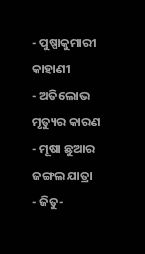- ପୁଷ୍ପାକୁମାରୀ କାହାଣୀ
- ଅତିଲୋଭ ମୃତ୍ୟୁର କାରଣ
- ମୂଷା ଛୁଆର ଜଙ୍ଗଲ ଯାତ୍ରା
- ଜିତୁ-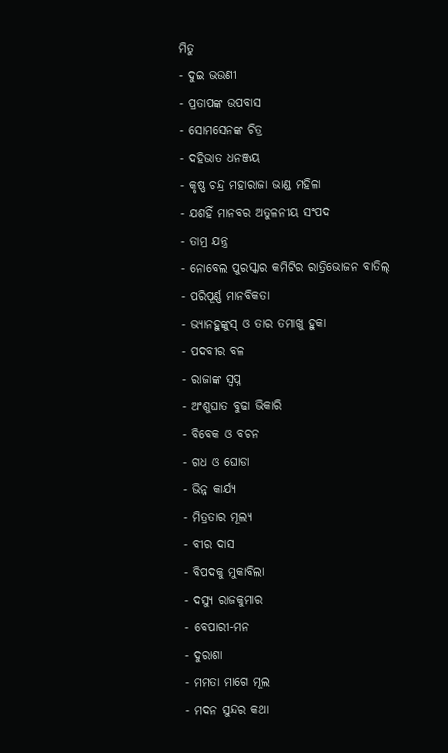ମିତୁ
- ଦୁଇ ଭଉଣୀ
- ପ୍ରତାପଙ୍କ ଉପବାସ
- ସୋମସେନଙ୍କ ଚିତ୍ର
- ଦହିଭାତ ଧନଞ୍ଜୟ
- କୃଷ୍ଣ ଚନ୍ଦ୍ର ମହାରାଜା ଭାଣ୍ଡ ମହିଳା
- ଯଶହିଁ ମାନବର ଅତୁଳନୀୟ ସଂପଦ
- ତାମ୍ର ଯନ୍ତ୍ର
- ନୋବେଲ ପୁରସ୍କାର କମିଟିର ରାତ୍ରିଭୋଜନ ବାତିଲ୍
- ପରିପୂର୍ଣ୍ଣ ମାନବିକତା
- ଭ୍ୟାନହୁଙ୍କୁସ୍ ଓ ତାର ତମାଖୁ ହୁକା
- ପଦବୀର ବଳ
- ରାଜାଙ୍କ ସ୍ୱପ୍ନ
- ଅଂଶୁଘାତ ବୁଢା ଭିକାରି
- ବିବେକ ଓ ବଚନ
- ଗଧ ଓ ଘୋଡା
- ଭିନ୍ନ କାର୍ଯ୍ୟ
- ମିତ୍ରତାର ମୂଲ୍ୟ
- ବୀର ଦାସ
- ବିପଦକୁ ମୁକାବିଲା
- ଦସ୍ୟୁ ରାଜକୁମାର
- ବେପାରୀ-ମନ
- ଦୁରାଶା
- ମମତା ମାଗେ ମୂଲ
- ମଦନ ସୁନ୍ଦର କଥା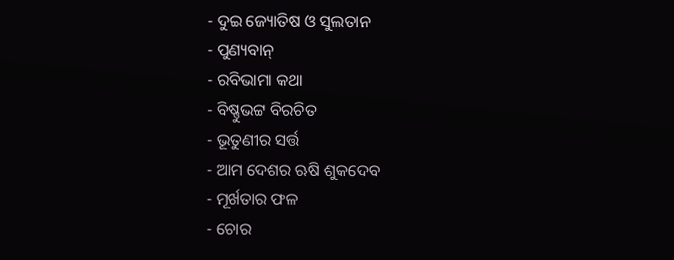- ଦୁଇ ଜ୍ୟୋତିଷ ଓ ସୁଲତାନ
- ପୁଣ୍ୟବାନ୍
- ରବିଭାମା କଥା
- ବିଷ୍ଣୁଭଟ୍ଟ ବିରଚିତ
- ଭୂତୁଣୀର ସର୍ତ୍ତ
- ଆମ ଦେଶର ଋଷି ଶୁକଦେବ
- ମୂର୍ଖତାର ଫଳ
- ଚୋର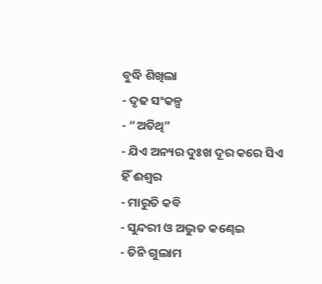ବୁଦ୍ଧି ଶିଖିଲା
- ଦୃଢ ସଂକଳ୍ପ
- “ଅତିଥି”
- ଯିଏ ଅନ୍ୟର ଦୁଃଖ ଦୂର କରେ ସିଏ ହିଁ ଈଶ୍ୱର
- ମାରୁତି କବି
- ସୁନ୍ଦରୀ ଓ ଅଦ୍ଭୁତ କଣ୍ଢେଇ
- ତିନି ଗୁଲାମ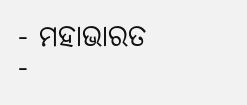- ମହାଭାରତ
-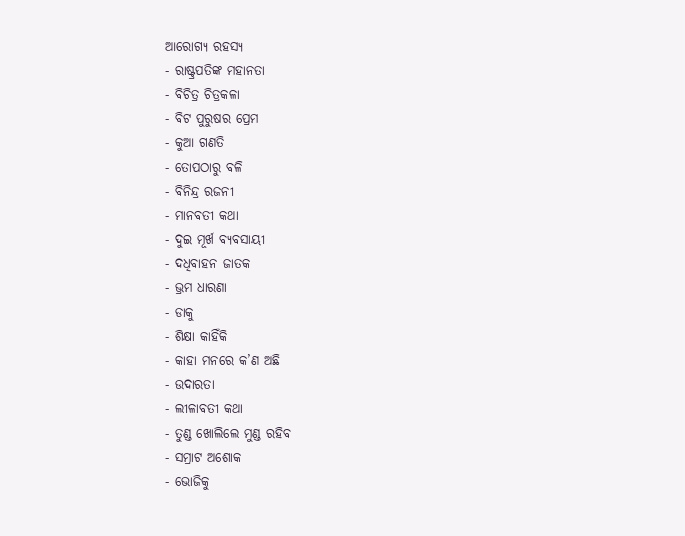ଆରୋଗ୍ୟ ରହସ୍ୟ
- ରାଷ୍ଟ୍ରପତିଙ୍କ ମହାନତା
- ବିଚିତ୍ର ଚିତ୍ରକଳା
- ବିଟ ପୁରୁଷର ପ୍ରେମ
- କୁଆ ଗଣତି
- ତୋପଠାରୁ ବଳି
- ବିନିନ୍ଦ୍ର ରଜନୀ
- ମାନବତୀ କଥା
- ଦୁଇ ମୂର୍ଖ ବ୍ୟବସାୟୀ
- ଦଧିବାହନ ଜାତକ
- ଭ୍ରମ ଧାରଣା
- ଡାକୁ
- ଶିକ୍ଷା କାହିଁକି
- କାହା ମନରେ କ’ଣ ଅଛି
- ଉଦାରତା
- ଲୀଳାବତୀ କଥା
- ତୁଣ୍ଡ ଖୋଲିଲେ ମୁଣ୍ଡ ରହିବ
- ସମ୍ରାଟ ଅଶୋକ
- ଭୋଜିକୁ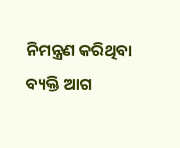ନିମନ୍ତ୍ରଣ କରିଥିବା ବ୍ୟକ୍ତି ଆଗ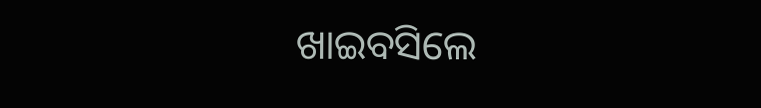ଖାଇବସିଲେ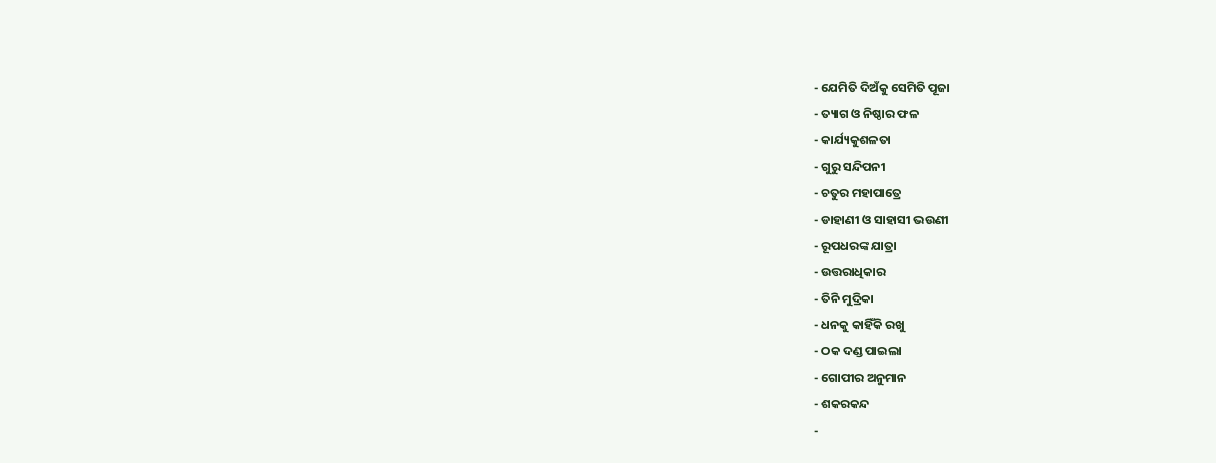- ଯେମିତି ଦିଅଁକୁ ସେମିତି ପୂଜା
- ତ୍ୟାଗ ଓ ନିଷ୍ଠାର ଫଳ
- କାର୍ଯ୍ୟକୁଶଳତା
- ଗୁରୁ ସନ୍ଦିପନୀ
- ଚତୁର ମହାପାତ୍ରେ
- ଡାହାଣୀ ଓ ସାହାସୀ ଭଉଣୀ
- ରୂପଧରଙ୍କ ଯାତ୍ରା
- ଉତ୍ତରାଧିକାର
- ତିନି ମୁଦ୍ରିକା
- ଧନକୁ କାହିଁକି ରଖୁ
- ଠକ ଦଣ୍ଡ ପାଇଲା
- ଗୋପୀର ଅନୁମାନ
- ଶକରକନ୍ଦ
-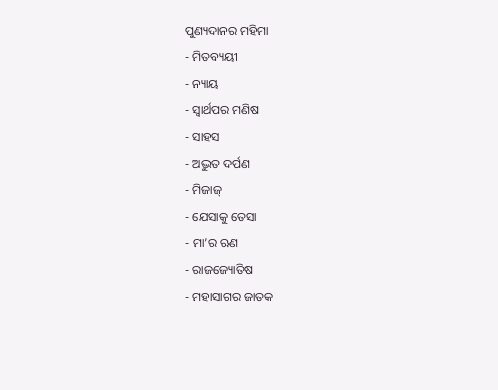ପୁଣ୍ୟଦାନର ମହିମା
- ମିତବ୍ୟୟୀ
- ନ୍ୟାୟ
- ସ୍ୱାର୍ଥପର ମଣିଷ
- ସାହସ
- ଅଦ୍ଭୁତ ଦର୍ପଣ
- ମିଜାଜ୍
- ଯେସାକୁ ତେସା
- ମା’ର ଋଣ
- ରାଜଜ୍ୟୋତିଷ
- ମହାସାଗର ଜାତକ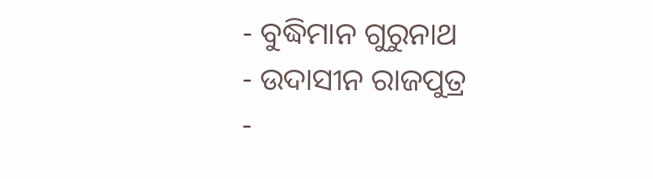- ବୁଦ୍ଧିମାନ ଗୁରୁନାଥ
- ଉଦାସୀନ ରାଜପୁତ୍ର
-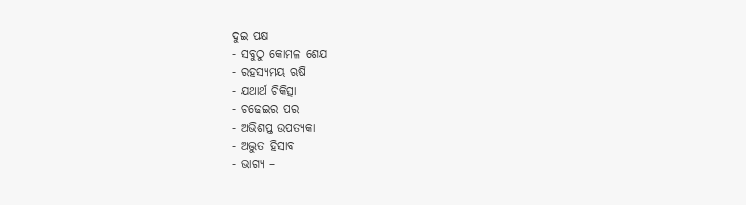ଦୁଇ ପକ୍ଷ
- ସବୁଠୁ କୋମଳ ଶେଯ
- ରହସ୍ୟମୟ ଋଷି
- ଯଥାର୍ଥ ଚିକିତ୍ସା
- ଚଢେଇର ପର
- ଅଭିଶପ୍ତ ଉପତ୍ୟକା
- ଅଦ୍ଭୁତ ହିସାବ
- ଭାଗ୍ୟ –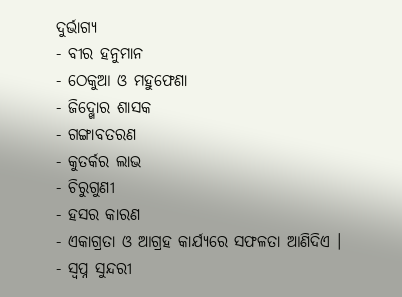ଦୁର୍ଭାଗ୍ୟ
- ବୀର ହନୁମାନ
- ଠେକୁଆ ଓ ମହୁଫେଣା
- ଜିଦ୍ଖୋର ଶାସକ
- ଗଙ୍ଗାବତରଣ
- କୁତର୍କର ଲାଭ
- ଚିରୁଗୁଣୀ
- ହସର କାରଣ
- ଏକାଗ୍ରତା ଓ ଆଗ୍ରହ କାର୍ଯ୍ୟରେ ସଫଳତା ଆଣିଦିଏ ।
- ସ୍ୱପ୍ନ ସୁନ୍ଦରୀ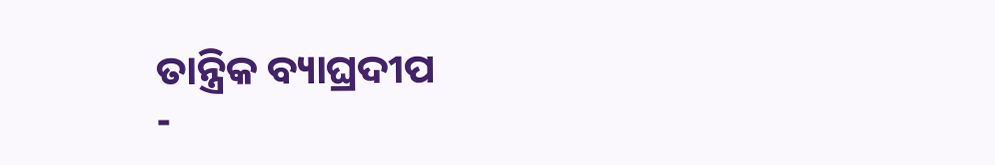ତାନ୍ତ୍ରିକ ବ୍ୟାଘ୍ରଦୀପ
-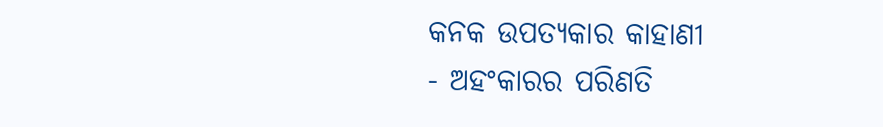କନକ ଉପତ୍ୟକାର କାହାଣୀ
- ଅହଂକାରର ପରିଣତି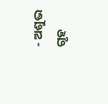- ଅଶୁଭ ଗୃହ